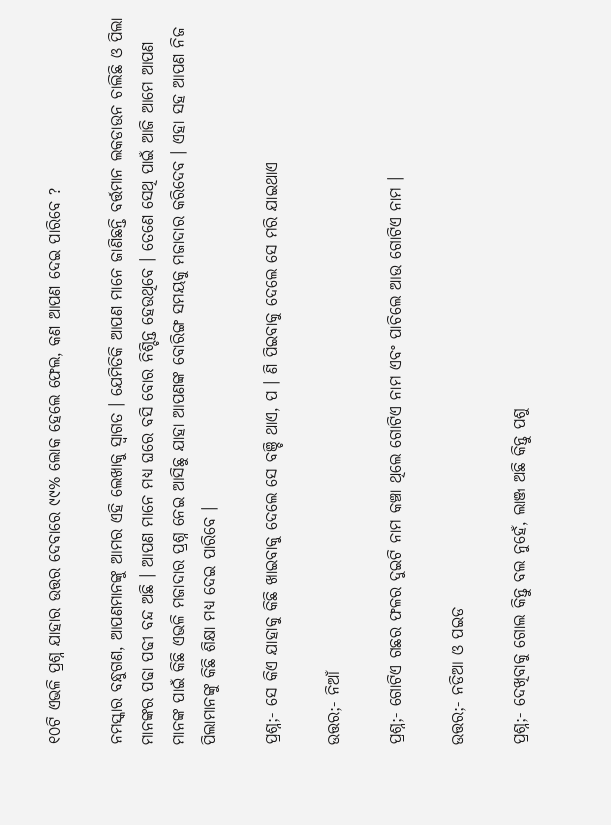୧୦ଟି ଏଭଳି ପ୍ରଶ୍ନ ଯାହାର ଉତ୍ତର ଦେବାରେ ୯୯% ଲୋକ ହେଲେ ଫେଲ, କଣ ଆପଣ ଦେଇ ପାରିବେ ?

ନମସ୍କାର ବନ୍ଧୁଗଣ, ଆପଣମାନଙ୍କୁ ଆମର ଏହି ଲେଖାକୁ ସ୍ଵାଗତ । ଯେମିତିକି ଆପଣ ମାନେ ଜାଣିଛନ୍ତି ବର୍ତ୍ତମାନ ଲକଡାଉନ ଚାଲିଛି ଓ ପିଲା ମାନଙ୍କର ପଢା ପଢୀ ବନ୍ଦ ଅଛି । ଆପଣ ମାନେ ମଧ୍ୟ ଘରେ ବସି ବୋର ନିଶ୍ଚିନ୍ତ ହେଉଥିବେ । ତେଣେ ସେଥି ପାଇଁ ଆଜି ଆମେ ଆପଣ ମାନଙ୍କ ପାଇଁ କିଛି ଏଭଳି ମଜାଦାର ପ୍ରଶ୍ନ ନେଇ ଆସିଛୁ ଯାହା ଆପଣଙ୍କ ବୋରିଙ୍ଗ ସମୟକୁ ମଜାଦାର କରିଦେବ । ଏହା ସହ ଆପଣ ନିଜ ପିଲାମାନଙ୍କୁ କିଛି ଶିକ୍ଷା ମଧ୍ୟ ଦେଇ ପାରିବେ ।

ପ୍ରଶ୍ନ;- ସେ କିଏ ଯାହାକୁ କିଛି ଖାଇବାକୁ ଦେଲେ ସେ ବଞ୍ଚି ଥାଏ, ପ । ଣି ପିଇବାକୁ ଦେଲେ ସେ ମରି ଯାଇଥାଏ

ଉତ୍ତର;- ନିଆଁ

ପ୍ରଶ୍ନ;- ଗୋଟିଏ ଗଛର ଫଳର ଦୁଇଟି ନାମ କଞ୍ଚା ଥିଲେ ଗୋଟିଏ ନାମ ଏବଂ ପାଚିଲେ ଆଉ ଗୋଟିଏ ନାମ ।

ଉତ୍ତର;- ନଡିଆ ଓ ପଇଡ

ପ୍ରଶ୍ନ;- ଦେଖିବାକୁ ଗୋଲ କିନ୍ତୁ ବଲ ନୁହେଁ, ଲାଞ୍ଜ ଅଛି କିନ୍ତୁ ପଶୁ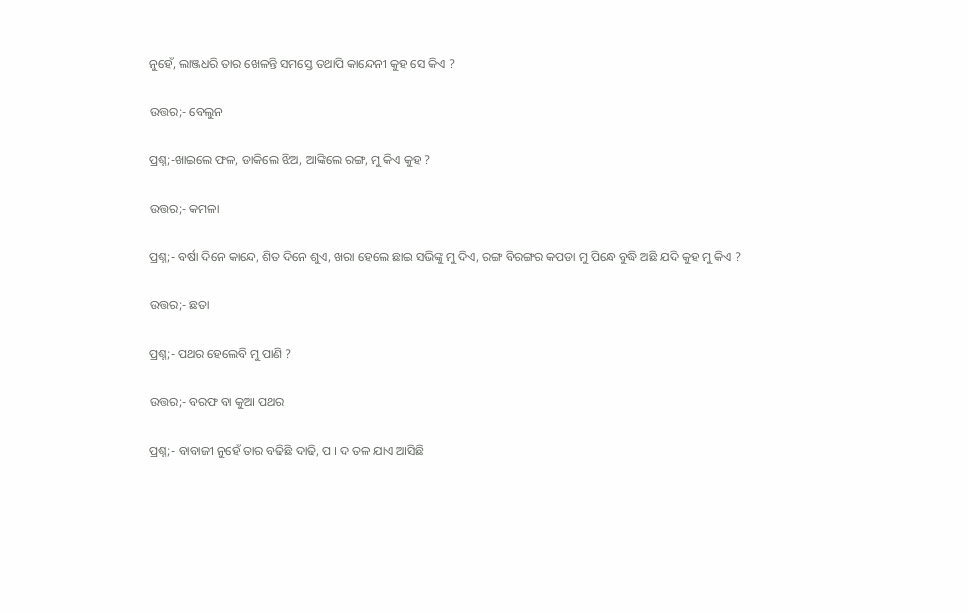ନୁହେଁ, ଲାଞ୍ଜଧରି ତାର ଖେଳନ୍ତି ସମସ୍ତେ ତଥାପି କାନ୍ଦେନୀ କୁହ ସେ କିଏ ?

ଉତ୍ତର;- ବେଲୁନ

ପ୍ରଶ୍ନ;-ଖାଇଲେ ଫଳ, ଡାକିଲେ ଝିଅ, ଆଙ୍କିଲେ ରଙ୍ଗ, ମୁ କିଏ କୁହ ?

ଉତ୍ତର;- କମଳା

ପ୍ରଶ୍ନ;- ବର୍ଷା ଦିନେ କାନ୍ଦେ, ଶିତ ଦିନେ ଶୁଏ, ଖରା ହେଲେ ଛାଇ ସଭିଙ୍କୁ ମୁ ଦିଏ, ରଙ୍ଗ ବିରଙ୍ଗର କପଡା ମୁ ପିନ୍ଧେ ବୁଦ୍ଧି ଅଛି ଯଦି କୁହ ମୁ କିଏ ?

ଉତ୍ତର;- ଛତା

ପ୍ରଶ୍ନ;- ପଥର ହେଲେବି ମୁ ପାଣି ?

ଉତ୍ତର;- ବରଫ ବା କୁଆ ପଥର

ପ୍ରଶ୍ନ;- ବାବାଜୀ ନୁହେଁ ତାର ବଢିଛି ଦାଢି, ପ । ଦ ତଳ ଯାଏ ଆସିଛି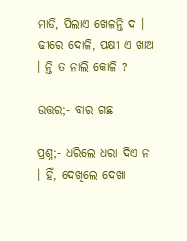ମାଡି, ପିଲାଏ ଖେଳନ୍ତି ଦ । ଢୀରେ ଦୋଳି, ପକ୍ଷୀ ଏ ଖାଅ । ନ୍ତି ତ ନାଲି କୋଳି ?

ଉତ୍ତର;- ବାର ଗଛ

ପ୍ରଶ୍ନ;- ଧରିଲେ ଧରା ଦିଏ ନ । ହିଁ, ଦେଖିଲେ ଦେଖା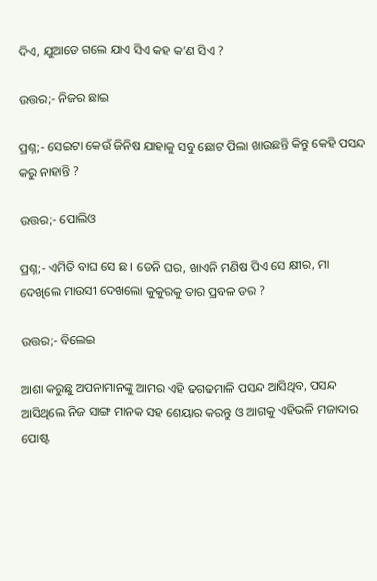ଦିଏ, ଯୁଆଡେ ଗଲେ ଯାଏ ସିଏ କହ କ’ଣ ସିଏ ?

ଉତ୍ତର;- ନିଜର ଛାଇ

ପ୍ରଶ୍ନ;- ସେଇଟା କେଉଁ ଜିନିଷ ଯାହାକୁ ସବୁ ଛୋଟ ପିଲା ଖାଉଛନ୍ତି କିନ୍ତୁ କେହି ପସନ୍ଦ କରୁ ନାହାନ୍ତି ?

ଉତ୍ତର;- ପୋଲିଓ

ପ୍ରଶ୍ନ;- ଏମିତି ବାଘ ସେ ଛ । ଡେନି ଘର, ଖାଏନି ମଣିଷ ପିଏ ସେ କ୍ଷୀର, ମା ଦେଖିଲେ ମାଉସୀ ଦେଖଲୋ କୁକୁରକୁ ତାର ପ୍ରବଳ ଡର ?

ଉତ୍ତର;- ବିଲେଇ

ଆଶା କରୁଛୁ ଅପନାମାନଙ୍କୁ ଆମର ଏହି ଢଗଢମାଳି ପସନ୍ଦ ଆସିଥିବ, ପସନ୍ଦ ଆସିଥିଲେ ନିଜ ସାଙ୍ଗ ମାନକ ସହ ଶେୟାର କରନ୍ତୁ ଓ ଆଗକୁ ଏହିଭଳି ମଜାଦାର ପୋଷ୍ଟ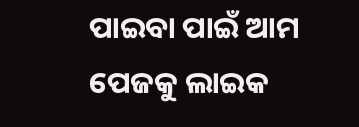ପାଇବା ପାଇଁ ଆମ ପେଜକୁ ଲାଇକ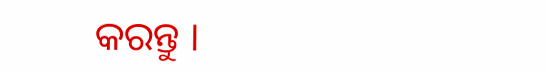କରନ୍ତୁ ।